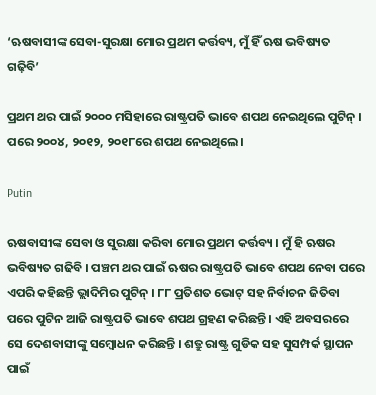‘ଋଷବାସୀଙ୍କ ସେବା-ସୁରକ୍ଷା ମୋର ପ୍ରଥମ କର୍ତ୍ତବ୍ୟ, ମୁଁ ହିଁ ଋଷ ଭବିଷ୍ୟତ ଗଢ଼ିବି’

ପ୍ରଥମ ଥର ପାଇଁ ୨୦୦୦ ମସିହାରେ ରାଷ୍ଟ୍ରପତି ଭାବେ ଶପଥ ନେଇଥିଲେ ପୁଟିନ୍ । ପରେ ୨୦୦୪, ୨୦୧୨, ୨୦୧୮ରେ ଶପଥ ନେଇଥିଲେ।

Putin

ଋଷବାସୀଙ୍କ ସେବା ଓ ସୁରକ୍ଷା କରିବା ମୋର ପ୍ରଥମ କର୍ତ୍ତବ୍ୟ । ମୁଁ ହି ଋଷର ଭବିଷ୍ୟତ ଗଢିବି । ପଞ୍ଚମ ଥର ପାଇଁ ଋଷର ରାଷ୍ଟ୍ରପତି ଭାବେ ଶପଥ ନେବା ପରେ ଏପରି କହିଛନ୍ତି ଭ୍ଲାଦିମିର ପୁଟିନ୍ । ୮୮ ପ୍ରତିଶତ ଭୋଟ୍ ସହ ନିର୍ବାଚନ ଜିତିବା ପରେ ପୁଟିନ ଆଜି ରାଷ୍ଟ୍ରପତି ଭାବେ ଶପଥ ଗ୍ରହଣ କରିଛନ୍ତି । ଏହି ଅବସରରେ ସେ ଦେଶବାସୀଙ୍କୁ ସମ୍ବୋଧନ କରିଛନ୍ତି । ଶତ୍ରୁ ରାଷ୍ଟ୍ର ଗୁଡିକ ସହ ସୁସମ୍ପର୍କ ସ୍ଥାପନ ପାଇଁ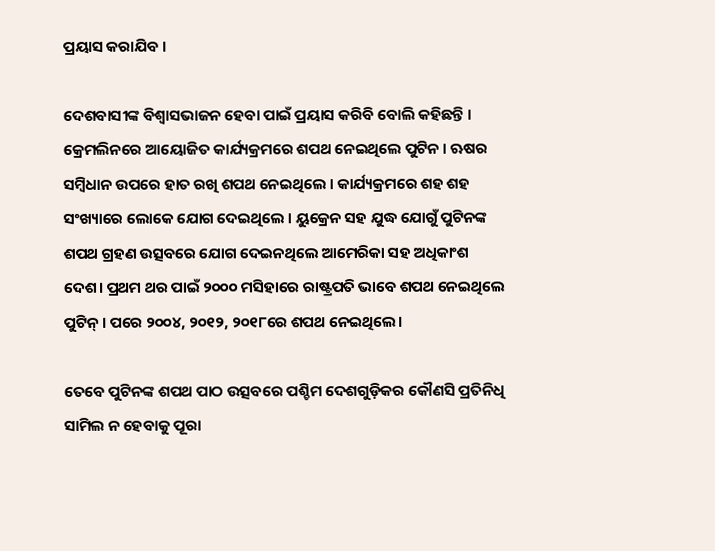ପ୍ରୟାସ କରାଯିବ ।

ଦେଶବାସୀଙ୍କ ବିଶ୍ବାସଭାଜନ ହେବା ପାଇଁ ପ୍ରୟାସ କରିବି ବୋଲି କହିଛନ୍ତି । କ୍ରେମଲିନରେ ଆୟୋଜିତ କାର୍ଯ୍ୟକ୍ରମରେ ଶପଥ ନେଇଥିଲେ ପୁଟିନ । ଋଷର ସମ୍ବିଧାନ ଉପରେ ହାତ ରଖି ଶପଥ ନେଇଥିଲେ । କାର୍ଯ୍ୟକ୍ରମରେ ଶହ ଶହ ସଂଖ୍ୟାରେ ଲୋକେ ଯୋଗ ଦେଇଥିଲେ । ୟୁକ୍ରେନ ସହ ଯୁଦ୍ଧ ଯୋଗୁଁ ପୁଟିନଙ୍କ ଶପଥ ଗ୍ରହଣ ଉତ୍ସବରେ ଯୋଗ ଦେଇନଥିଲେ ଆମେରିକା ସହ ଅଧିକାଂଶ ଦେଶ। ପ୍ରଥମ ଥର ପାଇଁ ୨୦୦୦ ମସିହାରେ ରାଷ୍ଟ୍ରପତି ଭାବେ ଶପଥ ନେଇଥିଲେ ପୁଟିନ୍ । ପରେ ୨୦୦୪, ୨୦୧୨, ୨୦୧୮ରେ ଶପଥ ନେଇଥିଲେ।

ତେବେ ପୁଟିନଙ୍କ ଶପଥ ପାଠ ଉତ୍ସବରେ ପଶ୍ଚିମ ଦେଶଗୁଡ଼ିକର କୌଣସି ପ୍ରତିନିଧି ସାମିଲ ନ ହେବାକୁ ପୂରା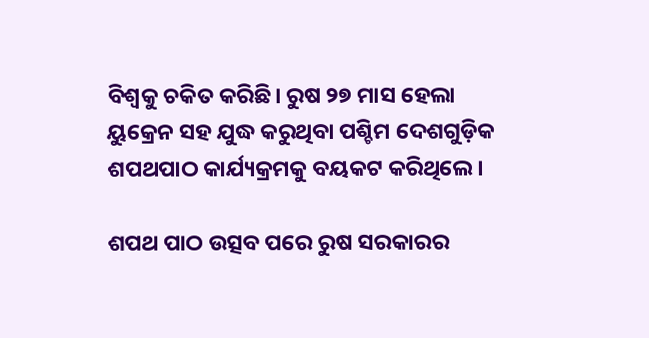ବିଶ୍ୱକୁ ଚକିତ କରିଛି। ରୁଷ ୨୭ ମାସ ହେଲା ୟୁକ୍ରେନ ସହ ଯୁଦ୍ଧ କରୁଥିବା ପଶ୍ଚିମ ଦେଶଗୁଡ଼ିକ ଶପଥପାଠ କାର୍ଯ୍ୟକ୍ରମକୁ ବୟକଟ କରିଥିଲେ।

ଶପଥ ପାଠ ଉତ୍ସବ ପରେ ରୁଷ ସରକାରର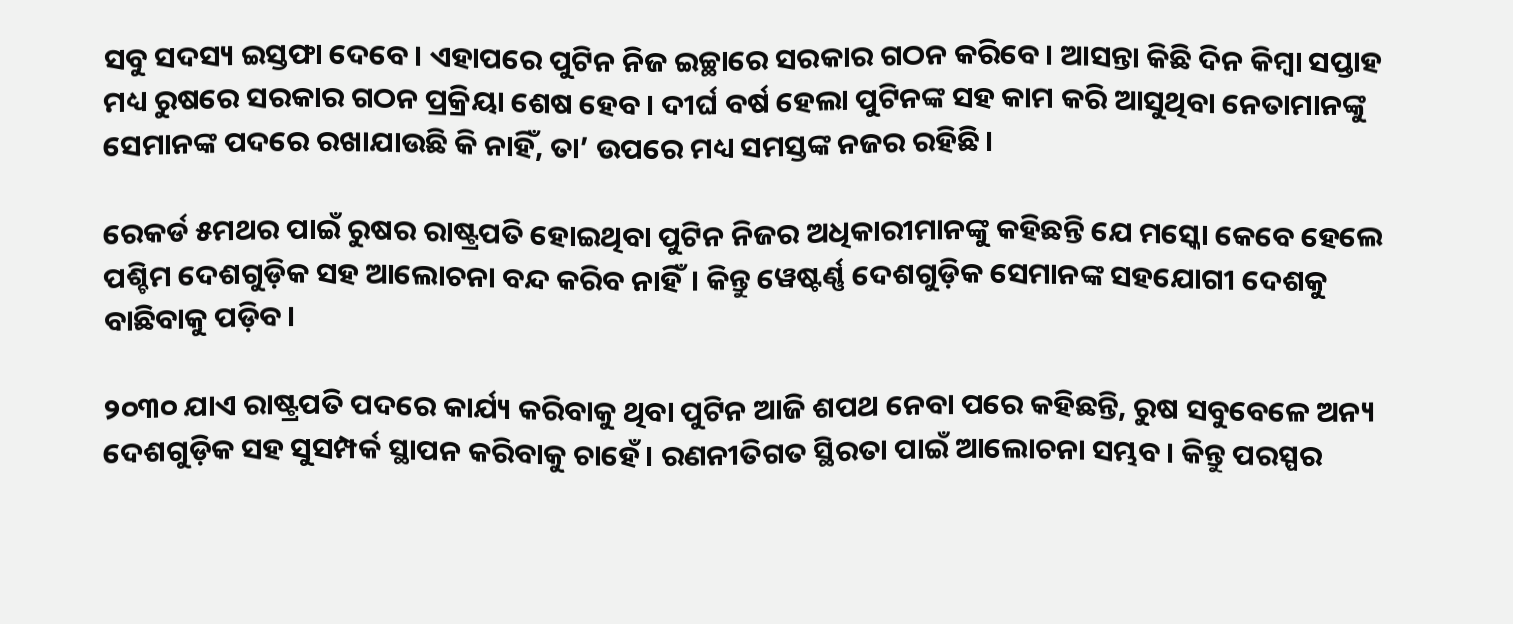ସବୁ ସଦସ୍ୟ ଇସ୍ତଫା ଦେବେ। ଏହାପରେ ପୁଟିନ ନିଜ ଇଚ୍ଛାରେ ସରକାର ଗଠନ କରିବେ। ଆସନ୍ତା କିଛି ଦିନ କିମ୍ବା ସପ୍ତାହ ମଧ୍ୟ ରୁଷରେ ସରକାର ଗଠନ ପ୍ରକ୍ରିୟା ଶେଷ ହେବ। ଦୀର୍ଘ ବର୍ଷ ହେଲା ପୁଟିନଙ୍କ ସହ କାମ କରି ଆସୁଥିବା ନେତାମାନଙ୍କୁ ସେମାନଙ୍କ ପଦରେ ରଖାଯାଉଛି କି ନାହିଁ, ତା’ ଉପରେ ମଧ୍ୟ ସମସ୍ତଙ୍କ ନଜର ରହିଛି।

ରେକର୍ଡ ୫ମଥର ପାଇଁ ରୁଷର ରାଷ୍ଟ୍ରପତି ହୋଇଥିବା ପୁଟିନ ନିଜର ଅଧିକାରୀମାନଙ୍କୁ କହିଛନ୍ତି ଯେ ମସ୍କୋ କେବେ ହେଲେ ପଶ୍ଚିମ ଦେଶଗୁଡ଼ିକ ସହ ଆଲୋଚନା ବନ୍ଦ କରିବ ନାହିଁ। କିନ୍ତୁ ୱେଷ୍ଟର୍ଣ୍ଣ ଦେଶଗୁଡ଼ିକ ସେମାନଙ୍କ ସହଯୋଗୀ ଦେଶକୁ ବାଛିବାକୁ ପଡ଼ିବ।

୨୦୩୦ ଯାଏ ରାଷ୍ଟ୍ରପତି ପଦରେ କାର୍ଯ୍ୟ କରିବାକୁ ଥିବା ପୁଟିନ ଆଜି ଶପଥ ନେବା ପରେ କହିଛନ୍ତି, ରୁଷ ସବୁବେଳେ ଅନ୍ୟ ଦେଶଗୁଡ଼ିକ ସହ ସୁସମ୍ପର୍କ ସ୍ଥାପନ କରିବାକୁ ଚାହେଁ। ରଣନୀତିଗତ ସ୍ଥିରତା ପାଇଁ ଆଲୋଚନା ସମ୍ଭବ। କିନ୍ତୁ ପରସ୍ପର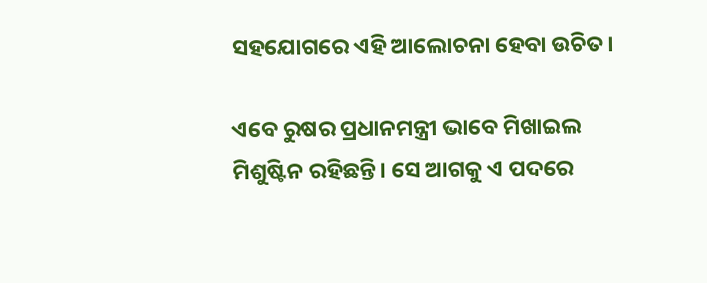ସହଯୋଗରେ ଏହି ଆଲୋଚନା ହେବା ଉଚିତ।

ଏବେ ରୁଷର ପ୍ରଧାନମନ୍ତ୍ରୀ ଭାବେ ମିଖାଇଲ ମିଶୁଷ୍ଟିନ ରହିଛନ୍ତି। ସେ ଆଗକୁ ଏ ପଦରେ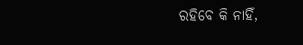ରହିବେ କି ନାହିଁ,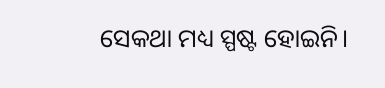ସେକଥା ମଧ୍ୟ ସ୍ପଷ୍ଟ ହୋଇନି।